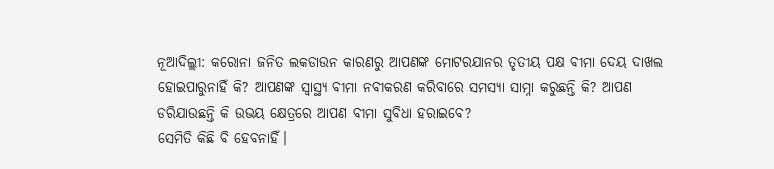ନୂଆଦିଲ୍ଲୀ: କରୋନା ଜନିତ ଲକଡାଉନ କାରଣରୁ ଆପଣଙ୍କ ମୋଟରଯାନର ତୃତୀୟ ପକ୍ଷ ବୀମା ଦେୟ ଦାଖଲ ହୋଇପାରୁନାହିଁ କି? ଆପଣଙ୍କ ସ୍ବାସ୍ଥ୍ୟ ବୀମା ନବୀକରଣ କରିବାରେ ସମସ୍ୟା ସାମ୍ନା କରୁଛନ୍ତି କି? ଆପଣ ଡରିଯାଉଛନ୍ତି କି ଉଭୟ କ୍ଷେତ୍ରରେ ଆପଣ ବୀମା ସୁବିଧା ହରାଇବେ?
ସେମିତି କିଛି ବି ହେବନାହିଁ।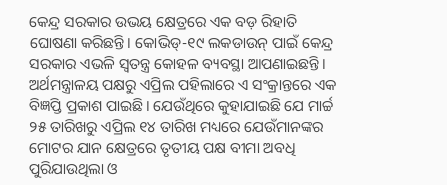କେନ୍ଦ୍ର ସରକାର ଉଭୟ କ୍ଷେତ୍ରରେ ଏକ ବଡ଼ ରିହାତି ଘୋଷଣା କରିଛନ୍ତି। କୋଭିଡ୍-୧୯ ଲକଡାଉନ୍ ପାଇଁ କେନ୍ଦ୍ର ସରକାର ଏଭଳି ସ୍ବତନ୍ତ୍ର କୋହଳ ବ୍ୟବସ୍ଥା ଆପଣାଇଛନ୍ତି। ଅର୍ଥମନ୍ତ୍ରାଳୟ ପକ୍ଷରୁ ଏପ୍ରିଲ ପହିଲାରେ ଏ ସଂକ୍ରାନ୍ତରେ ଏକ ବିଜ୍ଞପ୍ତି ପ୍ରକାଶ ପାଇଛି। ଯେଉଁଥିରେ କୁହାଯାଇଛି ଯେ ମାର୍ଚ୍ଚ ୨୫ ତାରିଖରୁ ଏପ୍ରିଲ ୧୪ ତାରିଖ ମଧ୍ୟରେ ଯେଉଁମାନଙ୍କର ମୋଟର ଯାନ କ୍ଷେତ୍ରରେ ତୃତୀୟ ପକ୍ଷ ବୀମା ଅବଧି ପୁରିଯାଉଥିଲା ଓ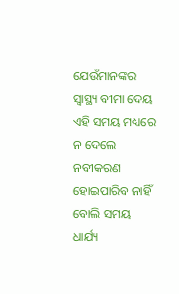ଯେଉଁମାନଙ୍କର ସ୍ବାସ୍ଥ୍ୟ ବୀମା ଦେୟ ଏହି ସମୟ ମଧ୍ୟରେ ନ ଦେଲେ ନବୀକରଣ ହୋଇପାରିବ ନାହିଁ ବୋଲି ସମୟ ଧାର୍ଯ୍ୟ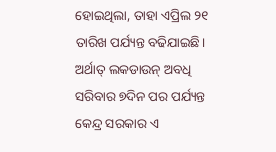ହୋଇଥିଲା, ତାହା ଏପ୍ରିଲ ୨୧ ତାରିଖ ପର୍ଯ୍ୟନ୍ତ ବଢିଯାଇଛି। ଅର୍ଥାତ୍ ଲକଡାଉନ୍ ଅବଧି ସରିବାର ୭ଦିନ ପର ପର୍ଯ୍ୟନ୍ତ କେନ୍ଦ୍ର ସରକାର ଏ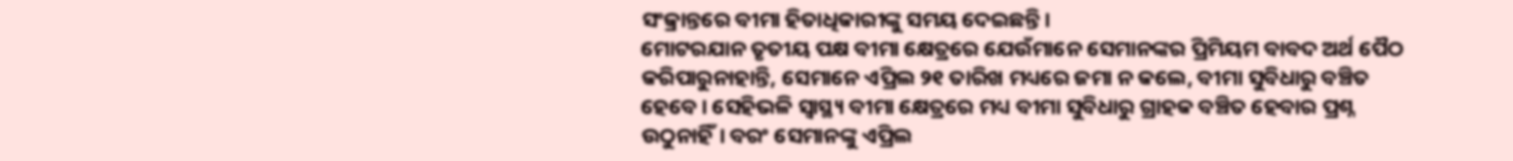ସଂକ୍ରାନ୍ତରେ ବୀମା ହିତାଧିକାରୀଙ୍କୁ ସମୟ ଦେଇଛନ୍ତି।
ମୋଟରଯାନ ତୃତୀୟ ପକ୍ଷ ବୀମା କ୍ଷେତ୍ରରେ ଯେଉଁମାନେ ସେମାନଙ୍କର ପ୍ରିମିୟମ ବାବଦ ଅର୍ଥ ପୈଠ କରିପାରୁନାହାନ୍ତି, ସେମାନେ ଏପ୍ରିଲ ୨୧ ତାରିଖ ମଧ୍ୟରେ ଜମା ନ କଲେ, ବୀମା ସୁବିଧାରୁ ବଞ୍ଚିତ ହେବେ। ସେହିଭଳି ସ୍ବାସ୍ଥ୍ୟ ବୀମା କ୍ଷେତ୍ରରେ ମଧ୍ୟ ବୀମା ସୁବିଧାରୁ ଗ୍ରାହକ ବଞ୍ଚିତ ହେବାର ପ୍ରଶ୍ନ ଉଠୁନାହିଁ। ବରଂ ସେମାନଙ୍କୁ ଏପ୍ରିଲ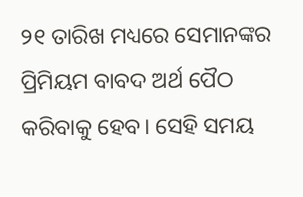୨୧ ତାରିଖ ମଧ୍ୟରେ ସେମାନଙ୍କର ପ୍ରିମିୟମ ବାବଦ ଅର୍ଥ ପୈଠ କରିବାକୁ ହେବ। ସେହି ସମୟ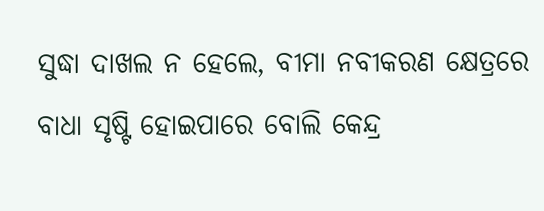ସୁଦ୍ଧା ଦାଖଲ ନ ହେଲେ, ବୀମା ନବୀକରଣ କ୍ଷେତ୍ରରେ ବାଧା ସୃଷ୍ଟି ହୋଇପାରେ ବୋଲି କେନ୍ଦ୍ର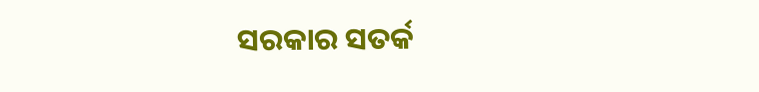ସରକାର ସତର୍କ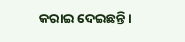କରାଇ ଦେଇଛନ୍ତି।